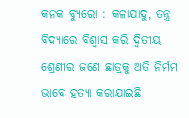କନକ ବ୍ୟୁରୋ : କଳାଯାଦୁ, ତନ୍ତ୍ର ବିଦ୍ୟାରେ ବିଶ୍ୱାସ କରି ଦ୍ୱିତୀୟ ଶ୍ରେଣୀର ଜଣେ ଛାତ୍ରକୁ ଅତି ନିର୍ମମ ଭାବେ ହତ୍ୟା କରାଯାଇଛି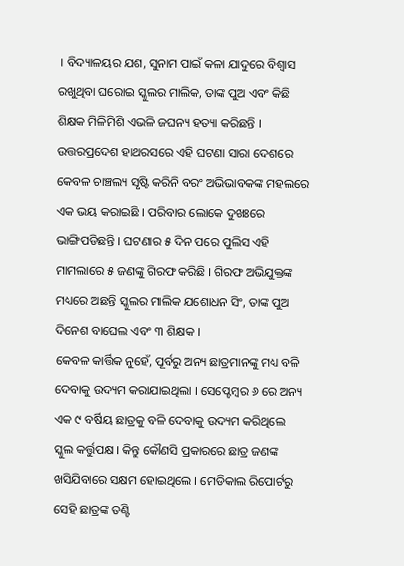। ବିଦ୍ୟାଳୟର ଯଶ, ସୁନାମ ପାଇଁ କଳା ଯାଦୁରେ ବିଶ୍ୱାସ ରଖୁଥିବା ଘରୋଇ ସ୍କୁଲର ମାଲିକ, ତାଙ୍କ ପୁଅ ଏବଂ କିଛି ଶିକ୍ଷକ ମିଳିମିଶି ଏଭଳି ଜଘନ୍ୟ ହତ୍ୟା କରିଛନ୍ତି ।
ଉତ୍ତରପ୍ରଦେଶ ହାଥରସରେ ଏହି ଘଟଣା ସାରା ଦେଶରେ କେବଳ ଚାଞ୍ଚଲ୍ୟ ସୃଷ୍ଟି କରିନି ବରଂ ଅଭିଭାବକଙ୍କ ମହଲରେ ଏକ ଭୟ କରାଇଛି । ପରିବାର ଲୋକେ ଦୁଖଃରେ ଭାଙ୍ଗିପଡିଛନ୍ତି । ଘଟଣାର ୫ ଦିନ ପରେ ପୁଲିସ ଏହି ମାମଲାରେ ୫ ଜଣଙ୍କୁ ଗିରଫ କରିଛି । ଗିରଫ ଅଭିଯୁକ୍ତଙ୍କ ମଧ୍ୟରେ ଅଛନ୍ତି ସ୍କୁଲର ମାଲିକ ଯଶୋଧନ ସିଂ, ତାଙ୍କ ପୁଅ ଦିନେଶ ବାଘେଲ ଏବଂ ୩ ଶିକ୍ଷକ ।
କେବଳ କାର୍ତ୍ତିକ ନୁହେଁ, ପୂର୍ବରୁ ଅନ୍ୟ ଛାତ୍ରମାନଙ୍କୁ ମଧ୍ୟ ବଳି ଦେବାକୁ ଉଦ୍ୟମ କରାଯାଇଥିଲା । ସେପ୍ଟେମ୍ବର ୬ ରେ ଅନ୍ୟ ଏକ ୯ ବର୍ଷିୟ ଛାତ୍ରକୁ ବଳି ଦେବାକୁ ଉଦ୍ୟମ କରିଥିଲେ ସ୍କୁଲ କର୍ତ୍ତୁପକ୍ଷ । କିନ୍ତୁ କୌଣସି ପ୍ରକାରରେ ଛାତ୍ର ଜଣଙ୍କ ଖସିଯିବାରେ ସକ୍ଷମ ହୋଇଥିଲେ । ମେଡିକାଲ ରିପୋର୍ଟରୁ ସେହି ଛାତ୍ରଙ୍କ ତଣ୍ଟି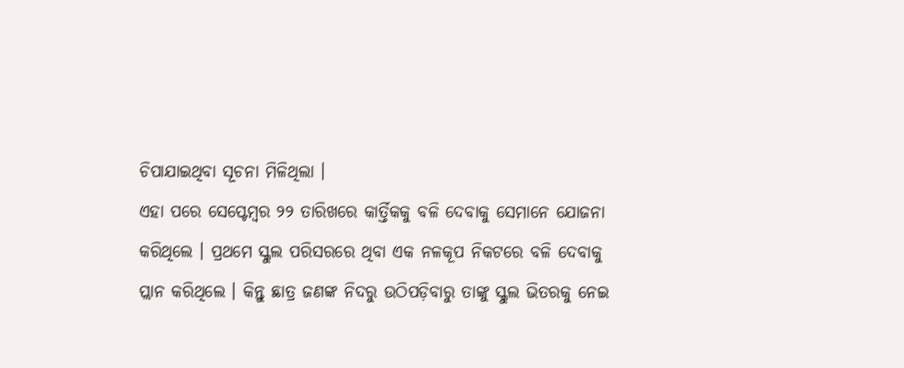ଚିପାଯାଇଥିବା ସୂଚନା ମିଳିଥିଲା ।
ଏହା ପରେ ସେପ୍ଟେମ୍ବର ୨୨ ତାରିଖରେ କାର୍ତ୍ତିକକୁ ବଳି ଦେବାକୁ ସେମାନେ ଯୋଜନା କରିଥିଲେ । ପ୍ରଥମେ ସ୍କୁଲ ପରିସରରେ ଥିବା ଏକ ନଳକୂପ ନିକଟରେ ବଳି ଦେବାକୁ ପ୍ଲାନ କରିଥିଲେ । କିନ୍ତୁ ଛାତ୍ର ଜଣଙ୍କ ନିଦରୁ ଉଠିପଡ଼ିବାରୁ ତାଙ୍କୁ ସ୍କୁଲ ଭିତରକୁ ନେଇ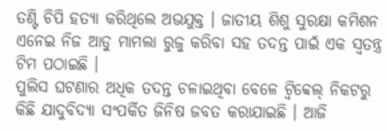ତଣ୍ଟି ଚିପି ହତ୍ୟା କରିଥିଲେ ଅଭଯୁକ୍ତ । ଜାତୀୟ ଶିଶୁ ସୁରକ୍ଷା କମିଶନ ଏନେଇ ନିଜ ଆଡୁ ମାମଲା ରୁଜୁ କରିବା ସହ ତଦନ୍ତ ପାଇଁ ଏକ ସ୍ୱତନ୍ତ୍ର ଟିମ ପଠାଇଛି ।
ପୁଲିସ ଘଟଣାର ଅଧିକ ତଦନ୍ତ ଚଳାଇଥିବା ବେଳେ ଟ୍ୱିବ୍ୱେଲ୍ ନିକଟରୁ କିଛି ଯାଦୁବିଦ୍ୟା ସଂପର୍କିତ ଜିନିଷ ଜବତ କରାଯାଇଛି । ଆଜି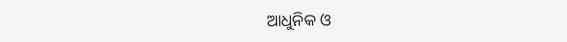ଆଧୁନିକ ଓ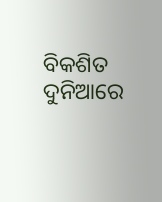ବିକଶିତ ଦୁନିଆରେ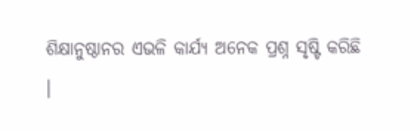ଶିକ୍ଷାନୁଷ୍ଠାନର ଏଭଳି କାର୍ଯ୍ୟ ଅନେକ ପ୍ରଶ୍ନ ସୃଷ୍ଟି କରିଛି ।